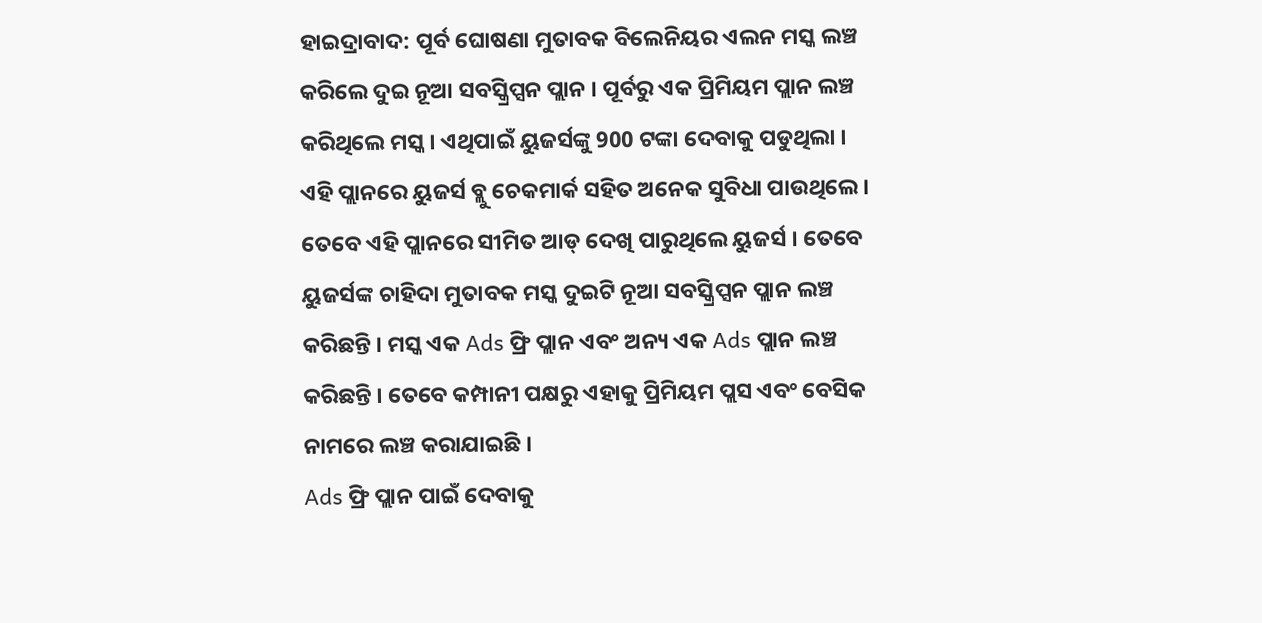ହାଇଦ୍ରାବାଦ: ପୂର୍ବ ଘୋଷଣା ମୁତାବକ ବିଲେନିୟର ଏଲନ ମସ୍କ ଲଞ୍ଚ କରିଲେ ଦୁଇ ନୂଆ ସବସ୍କ୍ରିପ୍ସନ ପ୍ଲାନ । ପୂର୍ବରୁ ଏକ ପ୍ରିମିୟମ ପ୍ଲାନ ଲଞ୍ଚ କରିଥିଲେ ମସ୍କ । ଏଥିପାଇଁ ୟୁଜର୍ସଙ୍କୁ 900 ଟଙ୍କା ଦେବାକୁ ପଡୁଥିଲା । ଏହି ପ୍ଲାନରେ ୟୁଜର୍ସ ବ୍ଲୁ ଚେକମାର୍କ ସହିତ ଅନେକ ସୁବିଧା ପାଉଥିଲେ । ତେବେ ଏହି ପ୍ଲାନରେ ସୀମିତ ଆଡ୍ ଦେଖି ପାରୁଥିଲେ ୟୁଜର୍ସ । ତେବେ ୟୁଜର୍ସଙ୍କ ଚାହିଦା ମୁତାବକ ମସ୍କ ଦୁଇଟି ନୂଆ ସବସ୍କ୍ରିପ୍ସନ ପ୍ଲାନ ଲଞ୍ଚ କରିଛନ୍ତି । ମସ୍କ ଏକ Ads ଫ୍ରି ପ୍ଲାନ ଏବଂ ଅନ୍ୟ ଏକ Ads ପ୍ଲାନ ଲଞ୍ଚ କରିଛନ୍ତି । ତେବେ କମ୍ପାନୀ ପକ୍ଷରୁ ଏହାକୁ ପ୍ରିମିୟମ ପ୍ଲସ ଏବଂ ବେସିକ ନାମରେ ଲଞ୍ଚ କରାଯାଇଛି ।
Ads ଫ୍ରି ପ୍ଲାନ ପାଇଁ ଦେବାକୁ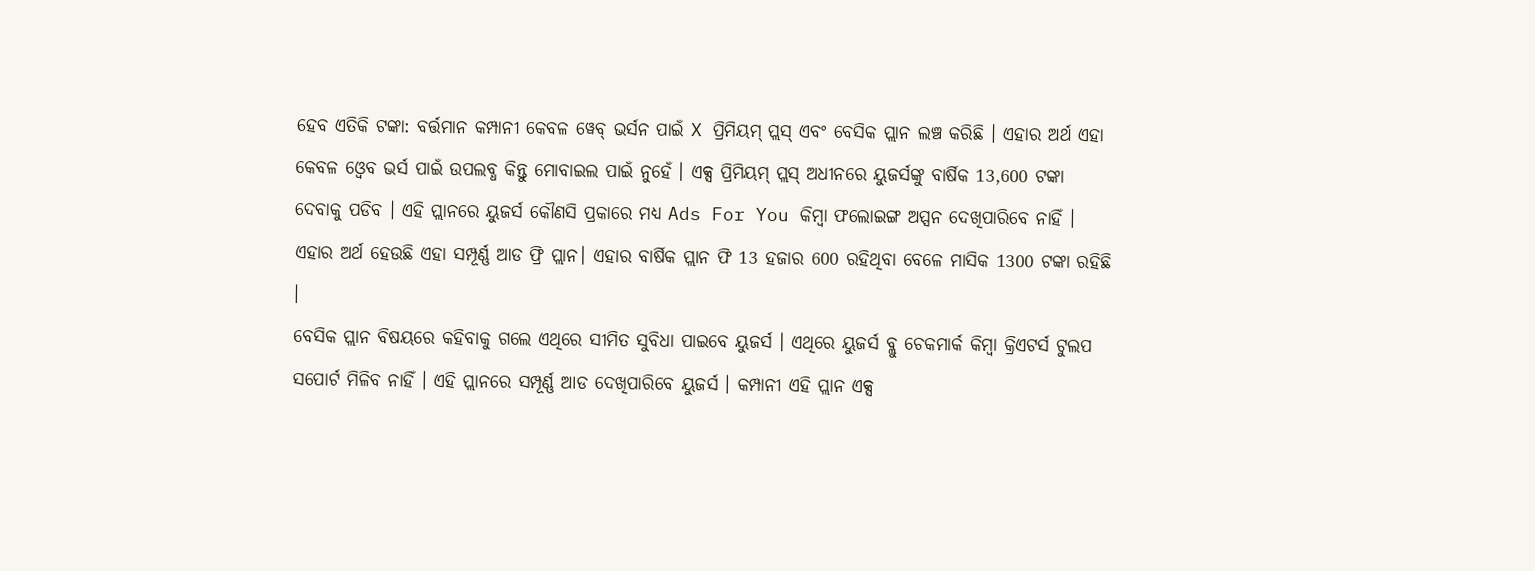ହେବ ଏତିକି ଟଙ୍କା: ବର୍ତ୍ତମାନ କମ୍ପାନୀ କେବଳ ୱେବ୍ ଭର୍ସନ ପାଇଁ X ପ୍ରିମିୟମ୍ ପ୍ଲସ୍ ଏବଂ ବେସିକ ପ୍ଲାନ ଲଞ୍ଚ କରିଛି । ଏହାର ଅର୍ଥ ଏହା କେବଳ ଓ୍ବେବ ଭର୍ସ ପାଇଁ ଉପଲବ୍ଧ କିନ୍ତୁ ମୋବାଇଲ ପାଇଁ ନୁହେଁ । ଏକ୍ସ ପ୍ରିମିୟମ୍ ପ୍ଲସ୍ ଅଧୀନରେ ୟୁଜର୍ସଙ୍କୁ ବାର୍ଷିକ 13,600 ଟଙ୍କା ଦେବାକୁ ପଡିବ । ଏହି ପ୍ଲାନରେ ୟୁଜର୍ସ କୌଣସି ପ୍ରକାରେ ମଧ୍ୟ Ads For You କିମ୍ବା ଫଲୋଇଙ୍ଗ ଅପ୍ସନ ଦେଖିପାରିବେ ନାହିଁ । ଏହାର ଅର୍ଥ ହେଉଛି ଏହା ସମ୍ପୂର୍ଣ୍ଣ ଆଡ ଫ୍ରି ପ୍ଲାନ। ଏହାର ବାର୍ଷିକ ପ୍ଲାନ ଫି 13 ହଜାର 600 ରହିଥିବା ବେଳେ ମାସିକ 1300 ଟଙ୍କା ରହିଛି ।
ବେସିକ ପ୍ଲାନ ବିଷୟରେ କହିବାକୁ ଗଲେ ଏଥିରେ ସୀମିତ ସୁବିଧା ପାଇବେ ୟୁଜର୍ସ । ଏଥିରେ ୟୁଜର୍ସ ବ୍ଲୁ ଚେକମାର୍କ କିମ୍ବା କ୍ରିଏଟର୍ସ ଟୁଲପ ସପୋର୍ଟ ମିଳିବ ନାହିଁ । ଏହି ପ୍ଲାନରେ ସମ୍ପୂର୍ଣ୍ଣ ଆଡ ଦେଖିପାରିବେ ୟୁଜର୍ସ । କମ୍ପାନୀ ଏହି ପ୍ଲାନ ଏକ୍ସ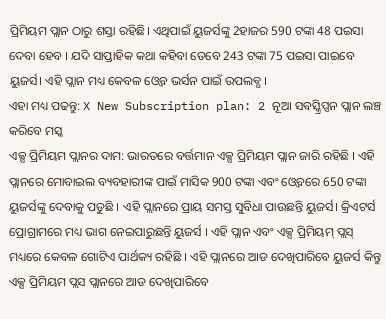ପ୍ରିମିୟମ ପ୍ଲାନ ଠାରୁ ଶସ୍ତା ରହିଛି। ଏଥିପାଇଁ ୟୁଜର୍ସଙ୍କୁ 2ହାଜର 590 ଟଙ୍କା 48 ପଇସା ଦେବା ହେବ । ଯଦି ସାପ୍ତାହିକ କଥା କହିବା ତେବେ 243 ଟଙ୍କା 75 ପଇସା ପାଇବେ ୟୁଜର୍ସ। ଏହି ପ୍ଲାନ ମଧ୍ୟ କେବଳ ଓ୍ବେବ ଭର୍ସନ ପାଇଁ ଉପଲବ୍ଧ ।
ଏହା ମଧ୍ୟ ପଢନ୍ତୁ: X New Subscription plan: 2 ନୂଆ ସବସ୍କ୍ରିପ୍ସନ ପ୍ଲାନ ଲଞ୍ଚ କରିବେ ମସ୍କ
ଏକ୍ସ ପ୍ରିମିୟମ ପ୍ଲାନର ଦାମ: ଭାରତରେ ବର୍ତ୍ତମାନ ଏକ୍ସ ପ୍ରିମିୟମ ପ୍ଲାନ ଜାରି ରହିଛି । ଏହି ପ୍ଲାନରେ ମୋବାଇଲ ବ୍ୟବହାରୀଙ୍କ ପାଇଁ ମାସିକ 900 ଟଙ୍କା ଏବଂ ଓ୍ବେବରେ 650 ଟଙ୍କା ୟୁଜର୍ସଙ୍କୁ ଦେବାକୁ ପଡୁଛି । ଏହି ପ୍ଲାନରେ ପ୍ରାୟ ସମସ୍ତ ସୁବିଧା ପାଉଛନ୍ତି ୟୁଜର୍ସ। କ୍ରିଏଟର୍ସ ପ୍ରୋଗ୍ରାମରେ ମଧ୍ୟ ଭାଗ ନେଇପାରୁଛନ୍ତି ୟୁଜର୍ସ । ଏହି ପ୍ଲାନ ଏବଂ ଏକ୍ସ ପ୍ରିମିୟମ୍ ପ୍ଲସ୍ ମଧ୍ୟରେ କେବଳ ଗୋଟିଏ ପାର୍ଥକ୍ୟ ରହିଛି । ଏହି ପ୍ଲାନରେ ଆଡ ଦେଖିପାରିବେ ୟୁଜର୍ସ କିନ୍ତୁ ଏକ୍ସ ପ୍ରିମିୟମ ପ୍ଲସ ପ୍ଲାନରେ ଆଡ ଦେଖିପାରିବେ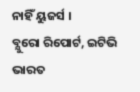ନାହିଁ ୟୁଜର୍ସ ।
ବ୍ଯୁରୋ ରିପୋର୍ଟ, ଇଟିଭି ଭାରତ